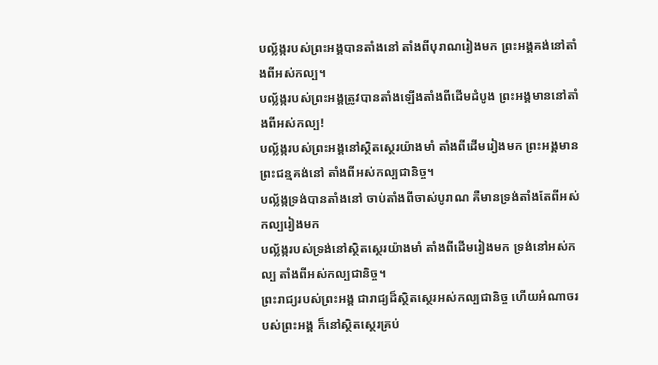បល្ល័ង្ករបស់ព្រះអង្គបានតាំងនៅ តាំងពីបុរាណរៀងមក ព្រះអង្គគង់នៅតាំងពីអស់កល្ប។
បល្ល័ង្ករបស់ព្រះអង្គត្រូវបានតាំងឡើងតាំងពីដើមដំបូង ព្រះអង្គមាននៅតាំងពីអស់កល្ប!
បល្ល័ង្ករបស់ព្រះអង្គនៅស្ថិតស្ថេរយ៉ាងមាំ តាំងពីដើមរៀងមក ព្រះអង្គមានព្រះជន្មគង់នៅ តាំងពីអស់កល្បជានិច្ច។
បល្ល័ង្កទ្រង់បានតាំងនៅ ចាប់តាំងពីចាស់បូរាណ គឺមានទ្រង់តាំងតែពីអស់កល្បរៀងមក
បល្ល័ង្ករបស់ទ្រង់នៅស្ថិតស្ថេរយ៉ាងមាំ តាំងពីដើមរៀងមក ទ្រង់នៅអស់កល្ប តាំងពីអស់កល្បជានិច្ច។
ព្រះរាជ្យរបស់ព្រះអង្គ ជារាជ្យដ៏ស្ថិតស្ថេរអស់កល្បជានិច្ច ហើយអំណាចរបស់ព្រះអង្គ ក៏នៅស្ថិតស្ថេរគ្រប់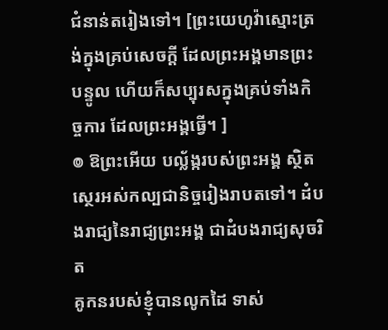ជំនាន់តរៀងទៅ។ [ព្រះយេហូវ៉ាស្មោះត្រង់ក្នុងគ្រប់សេចក្ដី ដែលព្រះអង្គមានព្រះបន្ទូល ហើយក៏សប្បុរសក្នុងគ្រប់ទាំងកិច្ចការ ដែលព្រះអង្គធ្វើ។ ]
៙ ឱព្រះអើយ បល្ល័ង្ករបស់ព្រះអង្គ ស្ថិតស្ថេរអស់កល្បជានិច្ចរៀងរាបតទៅ។ ដំបងរាជ្យនៃរាជ្យព្រះអង្គ ជាដំបងរាជ្យសុចរិត
គូកនរបស់ខ្ញុំបានលូកដៃ ទាស់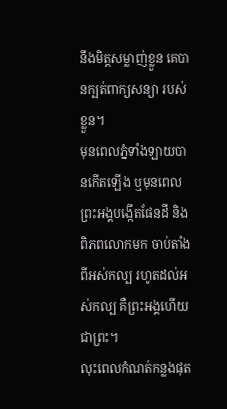នឹងមិត្តសម្លាញ់ខ្លួន គេបានក្បត់ពាក្យសន្យា របស់ខ្លួន។
មុនពេលភ្នំទាំងឡាយបានកើតឡើង ឬមុនពេលព្រះអង្គបង្កើតផែនដី និងពិភពលោកមក ចាប់តាំងពីអស់កល្ប រហូតដល់អស់កល្ប គឺព្រះអង្គហើយជាព្រះ។
លុះពេលកំណត់កន្លងផុត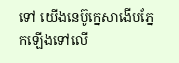ទៅ យើងនេប៊ូក្នេសាងើបភ្នែកឡើងទៅលើ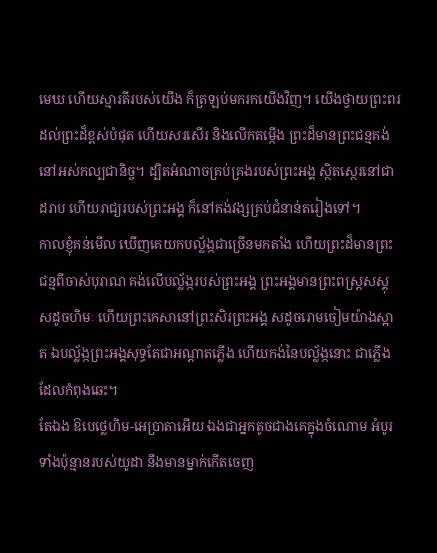មេឃ ហើយស្មារតីរបស់យើង ក៏ត្រឡប់មករកយើងវិញ។ យើងថ្វាយព្រះពរដល់ព្រះដ៏ខ្ពស់បំផុត ហើយសរសើរ និងលើកតម្កើង ព្រះដ៏មានព្រះជន្មគង់នៅអស់កល្បជានិច្ច។ ដ្បិតអំណាចគ្រប់គ្រងរបស់ព្រះអង្គ ស្ថិតស្ថេរនៅជាដរាប ហើយរាជ្យរបស់ព្រះអង្គ ក៏នៅគង់វង្សគ្រប់ជំនាន់តរៀងទៅ។
កាលខ្ញុំគន់មើល ឃើញគេយកបល្ល័ង្កជាច្រើនមកតាំង ហើយព្រះដ៏មានព្រះជន្មពីចាស់បុរាណ គង់លើបល្ល័ង្ករបស់ព្រះអង្គ ព្រះអង្គមានព្រះពស្ត្រសស្គុសដូចហិមៈ ហើយព្រះកេសានៅព្រះសិរព្រះអង្គ សដូចរោមចៀមយ៉ាងស្អាត ឯបល្ល័ង្កព្រះអង្គសុទ្ធតែជាអណ្ដាតភ្លើង ហើយកង់នៃបល្ល័ង្កនោះ ជាភ្លើងដែលកំពុងឆេះ។
តែឯង ឱបេថ្លេហិម-អេប្រាតាអើយ ឯងជាអ្នកតូចជាងគេក្នុងចំណោម អំបូរទាំងប៉ុន្មានរបស់យូដា នឹងមានម្នាក់កើតចេញ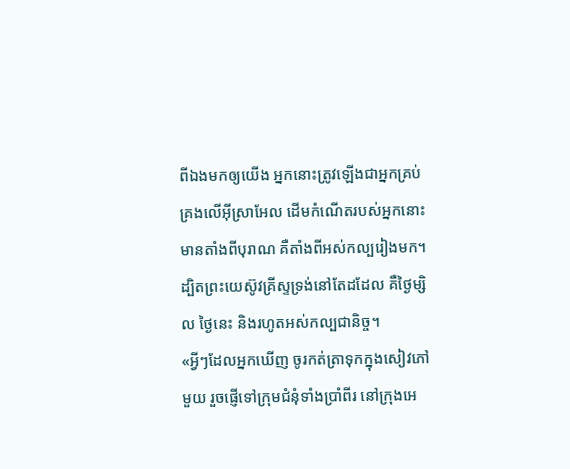ពីឯងមកឲ្យយើង អ្នកនោះត្រូវឡើងជាអ្នកគ្រប់គ្រងលើអ៊ីស្រាអែល ដើមកំណើតរបស់អ្នកនោះមានតាំងពីបុរាណ គឺតាំងពីអស់កល្បរៀងមក។
ដ្បិតព្រះយេស៊ូវគ្រីស្ទទ្រង់នៅតែដដែល គឺថ្ងៃម្សិល ថ្ងៃនេះ និងរហូតអស់កល្បជានិច្ច។
«អ្វីៗដែលអ្នកឃើញ ចូរកត់ត្រាទុកក្នុងសៀវភៅមួយ រួចផ្ញើទៅក្រុមជំនុំទាំងប្រាំពីរ នៅក្រុងអេ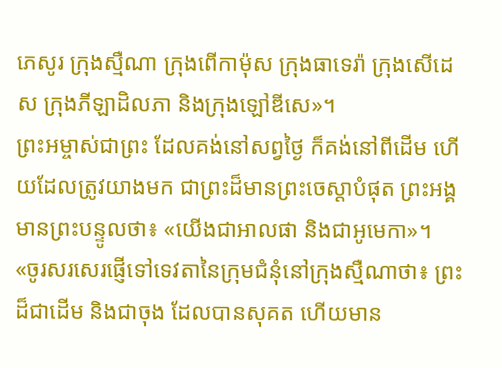ភេសូរ ក្រុងស្មឺណា ក្រុងពើកាម៉ុស ក្រុងធាទេរ៉ា ក្រុងសើដេស ក្រុងភីឡាដិលភា និងក្រុងឡៅឌីសេ»។
ព្រះអម្ចាស់ជាព្រះ ដែលគង់នៅសព្វថ្ងៃ ក៏គង់នៅពីដើម ហើយដែលត្រូវយាងមក ជាព្រះដ៏មានព្រះចេស្តាបំផុត ព្រះអង្គមានព្រះបន្ទូលថា៖ «យើងជាអាលផា និងជាអូមេកា»។
«ចូរសរសេរផ្ញើទៅទេវតានៃក្រុមជំនុំនៅក្រុងស្មឺណាថា៖ ព្រះដ៏ជាដើម និងជាចុង ដែលបានសុគត ហើយមាន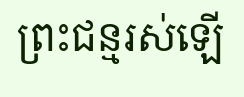ព្រះជន្មរស់ឡើ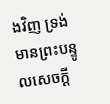ងវិញ ទ្រង់មានព្រះបន្ទូលសេចក្ដី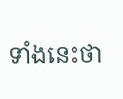ទាំងនេះថា